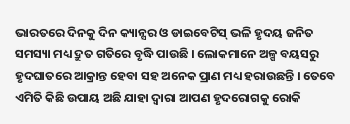ଭାରତରେ ଦିନକୁ ଦିନ କ୍ୟାନ୍ସର ଓ ଡାଇବେଟିସ୍ ଭଳି ହୃଦୟ ଜନିତ ସମସ୍ୟା ମଧ୍ୟ ଦ୍ରୁତ ଗତିରେ ବୃଦ୍ଧି ପାଉଛି । ଲୋକମାନେ ଅଳ୍ପ ବୟସରୁ ହୃଦଘାତରେ ଆକ୍ରାନ୍ତ ହେବା ସହ ଅନେକ ପ୍ରାଣ ମଧ୍ୟ ହରାଉଛନ୍ତି । ତେବେ ଏମିତି କିଛି ଉପାୟ ଅଛି ଯାହା ଦ୍ୱାରା ଆପଣ ହୃଦରୋଗକୁ ରୋକି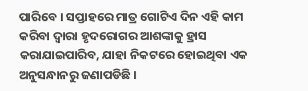ପାରିବେ । ସପ୍ତାହରେ ମାତ୍ର ଗୋଟିଏ ଦିନ ଏହି କାମ କରିବା ଦ୍ୱାରା ହୃଦରୋଗର ଆଶଙ୍କାକୁ ହ୍ରାସ କରାଯାଇପାରିବ, ଯାହା ନିକଟରେ ହୋଇଥିବା ଏକ ଅନୁସନ୍ଧାନରୁ ଜଣାପଡିଛି ।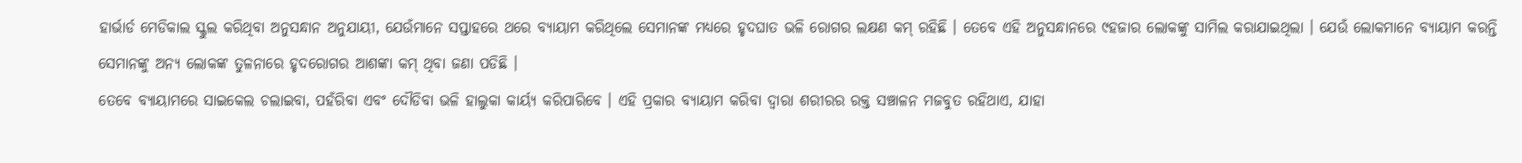ହାର୍ଭାର୍ଡ ମେଡିକାଲ ସ୍କୁଲ କରିଥିବା ଅନୁସନ୍ଧାନ ଅନୁଯାୟୀ, ଯେଉଁମାନେ ସପ୍ତାହରେ ଥରେ ବ୍ୟାୟାମ କରିଥିଲେ ସେମାନଙ୍କ ମଧ୍ୟରେ ହୃଦଘାତ ଭଳି ରୋଗର ଲକ୍ଷଣ କମ୍ ରହିଛି । ତେବେ ଏହି ଅନୁସନ୍ଧାନରେ ୯ହଜାର ଲୋକଙ୍କୁ ସାମିଲ କରାଯାଇଥିଲା । ଯେଉଁ ଲୋକମାନେ ବ୍ୟାୟାମ କରନ୍ତି ସେମାନଙ୍କୁ ଅନ୍ୟ ଲୋକଙ୍କ ତୁଳନାରେ ହୃଦରୋଗର ଆଶଙ୍କା କମ୍ ଥିବା ଜଣା ପଡିଛି ।
ତେବେ ବ୍ୟାୟାମରେ ସାଇକେଲ ଚଲାଇବା, ପହଁରିବା ଏବଂ ଦୌଡିବା ଭଳି ହାଲୁକା କାର୍ୟ୍ୟ କରିପାରିବେ । ଏହି ପ୍ରକାର ବ୍ୟାୟାମ କରିବା ଦ୍ୱାରା ଶରୀରର ରକ୍ତ ସଞ୍ଚାଳନ ମଜବୁତ ରହିଥାଏ, ଯାହା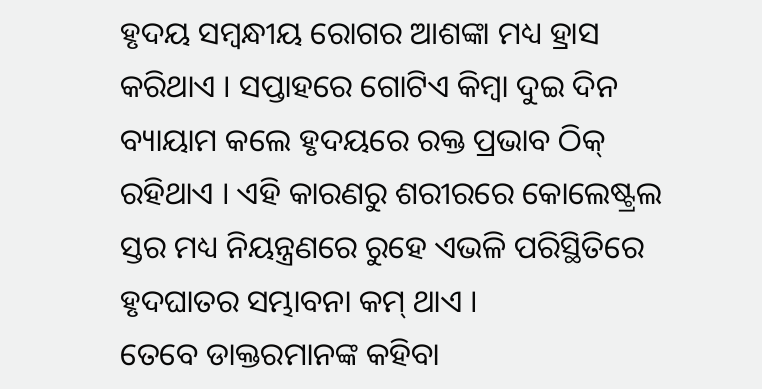ହୃଦୟ ସମ୍ବନ୍ଧୀୟ ରୋଗର ଆଶଙ୍କା ମଧ୍ୟ ହ୍ରାସ କରିଥାଏ । ସପ୍ତାହରେ ଗୋଟିଏ କିମ୍ବା ଦୁଇ ଦିନ ବ୍ୟାୟାମ କଲେ ହୃଦୟରେ ରକ୍ତ ପ୍ରଭାବ ଠିକ୍ ରହିଥାଏ । ଏହି କାରଣରୁ ଶରୀରରେ କୋଲେଷ୍ଟ୍ରଲ ସ୍ତର ମଧ୍ୟ ନିୟନ୍ତ୍ରଣରେ ରୁହେ ଏଭଳି ପରିସ୍ଥିତିରେ ହୃଦଘାତର ସମ୍ଭାବନା କମ୍ ଥାଏ ।
ତେବେ ଡାକ୍ତରମାନଙ୍କ କହିବା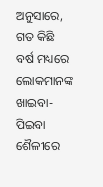ଅନୁସାରେ, ଗତ କିଛି ବର୍ଷ ମଧ୍ୟରେ ଲୋକମାନଙ୍କ ଖାଇବା-ପିଇବା ଶୈଳୀରେ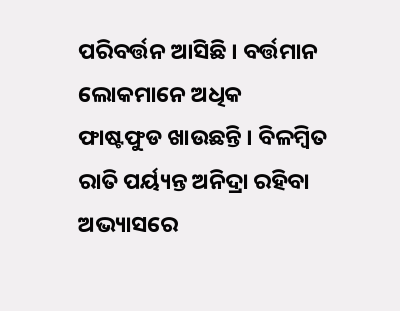ପରିବର୍ତ୍ତନ ଆସିଛି । ବର୍ତ୍ତମାନ ଲୋକମାନେ ଅଧିକ ଫାଷ୍ଟଫୁଡ ଖାଉଛନ୍ତି । ବିଳମ୍ବିତ ରାତି ପର୍ୟ୍ୟନ୍ତ ଅନିଦ୍ରା ରହିବା ଅଭ୍ୟାସରେ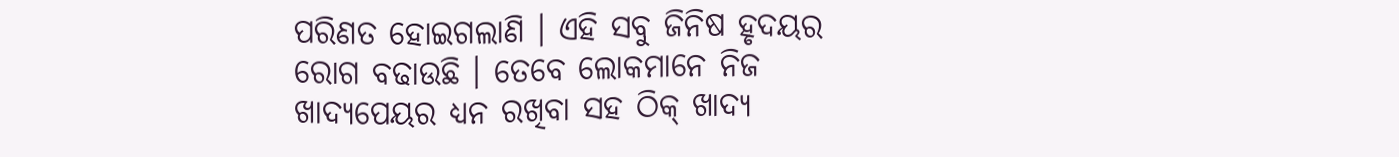ପରିଣତ ହୋଇଗଲାଣି । ଏହି ସବୁ ଜିନିଷ ହୃଦୟର ରୋଗ ବଢାଉଛି । ତେବେ ଲୋକମାନେ ନିଜ ଖାଦ୍ୟପେୟର ଧ୍ୟନ ରଖିବା ସହ ଠିକ୍ ଖାଦ୍ୟ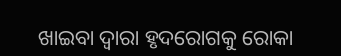ଖାଇବା ଦ୍ୱାରା ହୃଦରୋଗକୁ ରୋକା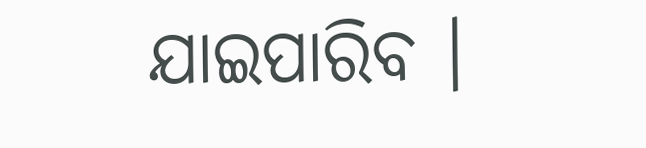ଯାଇପାରିବ ।